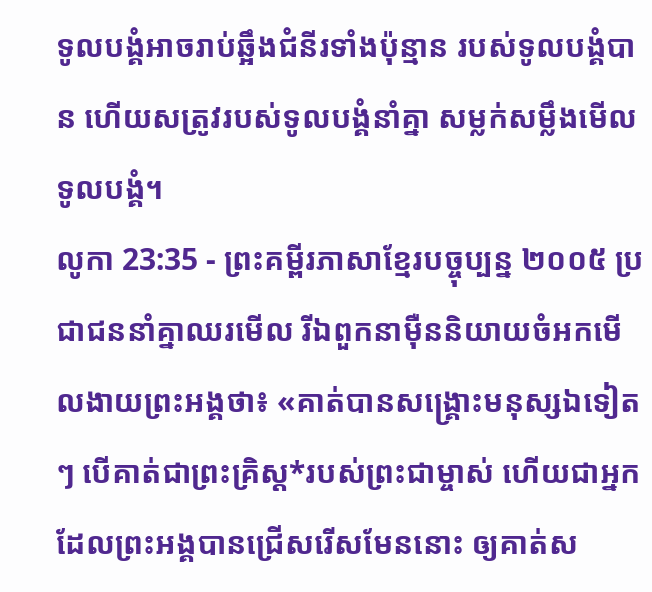ទូលបង្គំអាចរាប់ឆ្អឹងជំនីរទាំងប៉ុន្មាន របស់ទូលបង្គំបាន ហើយសត្រូវរបស់ទូលបង្គំនាំគ្នា សម្លក់សម្លឹងមើលទូលបង្គំ។
លូកា 23:35 - ព្រះគម្ពីរភាសាខ្មែរបច្ចុប្បន្ន ២០០៥ ប្រជាជននាំគ្នាឈរមើល រីឯពួកនាម៉ឺននិយាយចំអកមើលងាយព្រះអង្គថា៖ «គាត់បានសង្គ្រោះមនុស្សឯទៀតៗ បើគាត់ជាព្រះគ្រិស្ត*របស់ព្រះជាម្ចាស់ ហើយជាអ្នកដែលព្រះអង្គបានជ្រើសរើសមែននោះ ឲ្យគាត់ស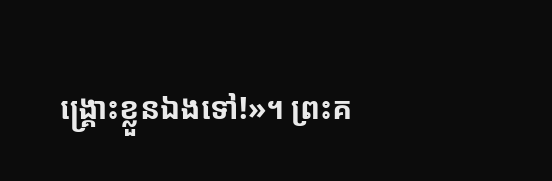ង្គ្រោះខ្លួនឯងទៅ!»។ ព្រះគ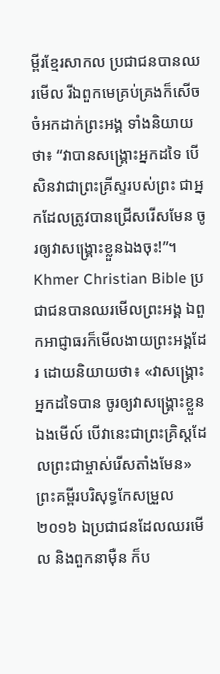ម្ពីរខ្មែរសាកល ប្រជាជនបានឈរមើល រីឯពួកមេគ្រប់គ្រងក៏សើចចំអកដាក់ព្រះអង្គ ទាំងនិយាយថា៖ “វាបានសង្គ្រោះអ្នកដទៃ បើសិនវាជាព្រះគ្រីស្ទរបស់ព្រះ ជាអ្នកដែលត្រូវបានជ្រើសរើសមែន ចូរឲ្យវាសង្គ្រោះខ្លួនឯងចុះ!”។ Khmer Christian Bible ប្រជាជនបានឈរមើលព្រះអង្គ ឯពួកអាជ្ញាធរក៏មើលងាយព្រះអង្គដែរ ដោយនិយាយថា៖ «វាសង្គ្រោះអ្នកដទៃបាន ចូរឲ្យវាសង្គ្រោះខ្លួនឯងមើល៍ បើវានេះជាព្រះគ្រិស្ដដែលព្រះជាម្ចាស់រើសតាំងមែន» ព្រះគម្ពីរបរិសុទ្ធកែសម្រួល ២០១៦ ឯប្រជាជនដែលឈរមើល និងពួកនាម៉ឺន ក៏ប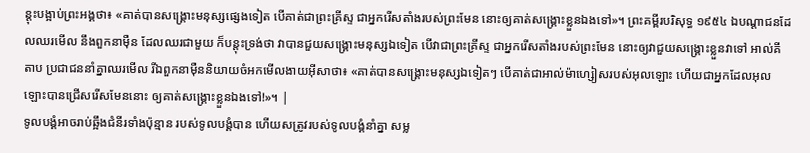ន្តុះបង្អាប់ព្រះអង្គថា៖ «គាត់បានសង្គ្រោះមនុស្សផ្សេងទៀត បើគាត់ជាព្រះគ្រីស្ទ ជាអ្នករើសតាំងរបស់ព្រះមែន នោះឲ្យគាត់សង្គ្រោះខ្លួនឯងទៅ»។ ព្រះគម្ពីរបរិសុទ្ធ ១៩៥៤ ឯបណ្តាជនដែលឈរមើល នឹងពួកនាម៉ឺន ដែលឈរជាមួយ ក៏បន្តុះទ្រង់ថា វាបានជួយសង្គ្រោះមនុស្សឯទៀត បើវាជាព្រះគ្រីស្ទ ជាអ្នករើសតាំងរបស់ព្រះមែន នោះឲ្យវាជួយសង្គ្រោះខ្លួនវាទៅ អាល់គីតាប ប្រជាជននាំគ្នាឈរមើល រីឯពួកនាម៉ឺននិយាយចំអកមើលងាយអ៊ីសាថា៖ «គាត់បានសង្គ្រោះមនុស្សឯទៀតៗ បើគាត់ជាអាល់ម៉ាហ្សៀសរបស់អុលឡោះ ហើយជាអ្នកដែលអុលឡោះបានជ្រើសរើសមែននោះ ឲ្យគាត់សង្គ្រោះខ្លួនឯងទៅ!»។ |
ទូលបង្គំអាចរាប់ឆ្អឹងជំនីរទាំងប៉ុន្មាន របស់ទូលបង្គំបាន ហើយសត្រូវរបស់ទូលបង្គំនាំគ្នា សម្ល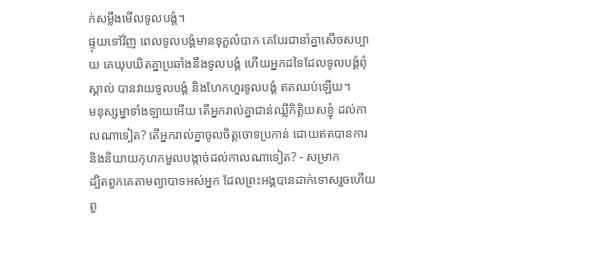ក់សម្លឹងមើលទូលបង្គំ។
ផ្ទុយទៅវិញ ពេលទូលបង្គំមានទុក្ខលំបាក គេបែរជានាំគ្នាសើចសប្បាយ គេឃុបឃិតគ្នាប្រឆាំងនឹងទូលបង្គំ ហើយអ្នកដទៃដែលទូលបង្គំពុំស្គាល់ បានវាយទូលបង្គំ និងហែកហួរទូលបង្គំ ឥតឈប់ឡើយ។
មនុស្សម្នាទាំងឡាយអើយ តើអ្នករាល់គ្នាជាន់ឈ្លីកិត្តិយសខ្ញុំ ដល់កាលណាទៀត? តើអ្នករាល់គ្នាចូលចិត្តចោទប្រកាន់ ដោយឥតបានការ និងនិយាយកុហកមួលបង្កាច់ដល់កាលណាទៀត? - សម្រាក
ដ្បិតពួកគេតាមព្យាបាទអស់អ្នក ដែលព្រះអង្គបានដាក់ទោសរួចហើយ ពួ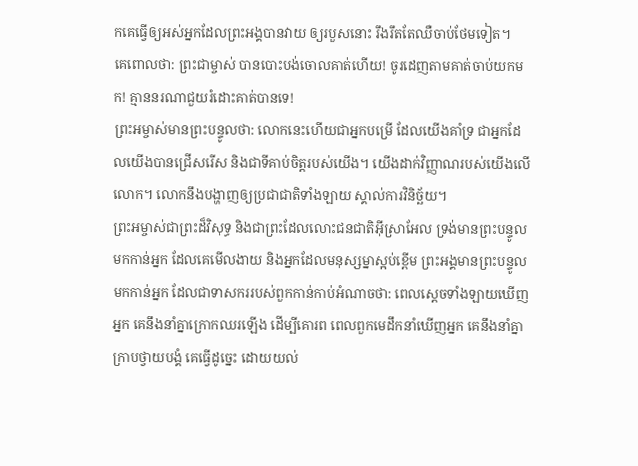កគេធ្វើឲ្យអស់អ្នកដែលព្រះអង្គបានវាយ ឲ្យរបួសនោះ រឹងរឹតតែឈឺចាប់ថែមទៀត។
គេពោលថា: ព្រះជាម្ចាស់ បានបោះបង់ចោលគាត់ហើយ! ចូរដេញតាមគាត់ចាប់យកមក! គ្មាននរណាជួយរំដោះគាត់បានទេ!
ព្រះអម្ចាស់មានព្រះបន្ទូលថា: លោកនេះហើយជាអ្នកបម្រើ ដែលយើងគាំទ្រ ជាអ្នកដែលយើងបានជ្រើសរើស និងជាទីគាប់ចិត្តរបស់យើង។ យើងដាក់វិញ្ញាណរបស់យើងលើលោក។ លោកនឹងបង្ហាញឲ្យប្រជាជាតិទាំងឡាយ ស្គាល់ការវិនិច្ឆ័យ។
ព្រះអម្ចាស់ជាព្រះដ៏វិសុទ្ធ និងជាព្រះដែលលោះជនជាតិអ៊ីស្រាអែល ទ្រង់មានព្រះបន្ទូលមកកាន់អ្នក ដែលគេមើលងាយ និងអ្នកដែលមនុស្សម្នាស្អប់ខ្ពើម ព្រះអង្គមានព្រះបន្ទូលមកកាន់អ្នក ដែលជាទាសកររបស់ពួកកាន់កាប់អំណាចថា: ពេលស្ដេចទាំងឡាយឃើញអ្នក គេនឹងនាំគ្នាក្រោកឈរឡើង ដើម្បីគោរព ពេលពួកមេដឹកនាំឃើញអ្នក គេនឹងនាំគ្នាក្រាបថ្វាយបង្គំ គេធ្វើដូច្នេះ ដោយយល់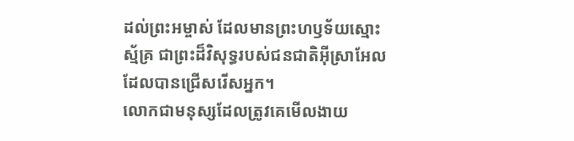ដល់ព្រះអម្ចាស់ ដែលមានព្រះហឫទ័យស្មោះស្ម័គ្រ ជាព្រះដ៏វិសុទ្ធរបស់ជនជាតិអ៊ីស្រាអែល ដែលបានជ្រើសរើសអ្នក។
លោកជាមនុស្សដែលត្រូវគេមើលងាយ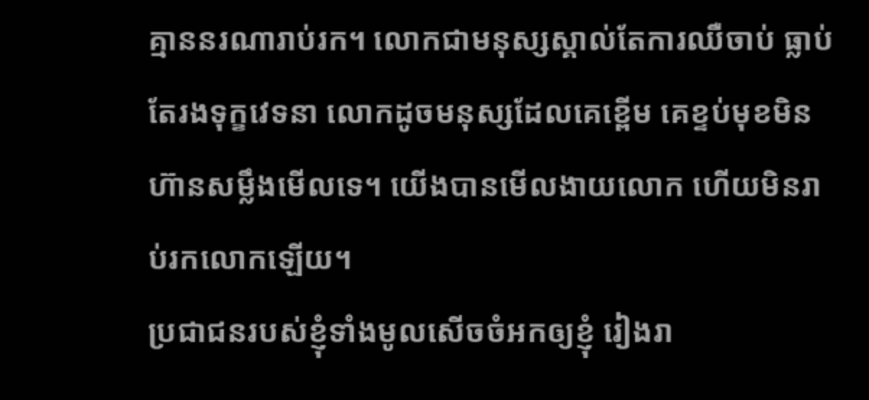គ្មាននរណារាប់រក។ លោកជាមនុស្សស្គាល់តែការឈឺចាប់ ធ្លាប់តែរងទុក្ខវេទនា លោកដូចមនុស្សដែលគេខ្ពើម គេខ្ទប់មុខមិនហ៊ានសម្លឹងមើលទេ។ យើងបានមើលងាយលោក ហើយមិនរាប់រកលោកឡើយ។
ប្រជាជនរបស់ខ្ញុំទាំងមូលសើចចំអកឲ្យខ្ញុំ រៀងរា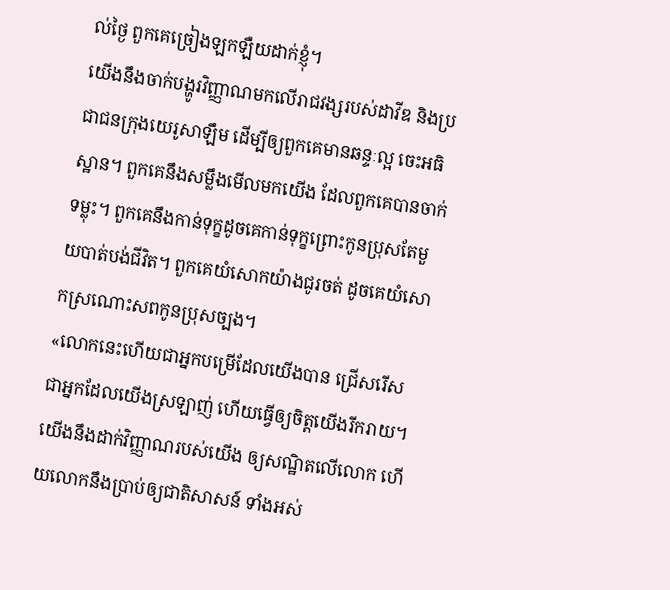ល់ថ្ងៃ ពួកគេច្រៀងឡកឡឺយដាក់ខ្ញុំ។
យើងនឹងចាក់បង្ហូរវិញ្ញាណមកលើរាជវង្សរបស់ដាវីឌ និងប្រជាជនក្រុងយេរូសាឡឹម ដើម្បីឲ្យពួកគេមានឆន្ទៈល្អ ចេះអធិស្ឋាន។ ពួកគេនឹងសម្លឹងមើលមកយើង ដែលពួកគេបានចាក់ទម្លុះ។ ពួកគេនឹងកាន់ទុក្ខដូចគេកាន់ទុក្ខព្រោះកូនប្រុសតែមួយបាត់បង់ជីវិត។ ពួកគេយំសោកយ៉ាងជូរចត់ ដូចគេយំសោកស្រណោះសពកូនប្រុសច្បង។
«លោកនេះហើយជាអ្នកបម្រើដែលយើងបាន ជ្រើសរើស ជាអ្នកដែលយើងស្រឡាញ់ ហើយធ្វើឲ្យចិត្តយើងរីករាយ។ យើងនឹងដាក់វិញ្ញាណរបស់យើង ឲ្យសណ្ឋិតលើលោក ហើយលោកនឹងប្រាប់ឲ្យជាតិសាសន៍ ទាំងអស់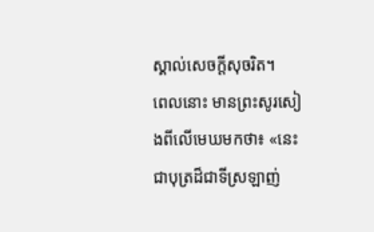ស្គាល់សេចក្ដីសុចរិត។
ពេលនោះ មានព្រះសូរសៀងពីលើមេឃមកថា៖ «នេះជាបុត្រដ៏ជាទីស្រឡាញ់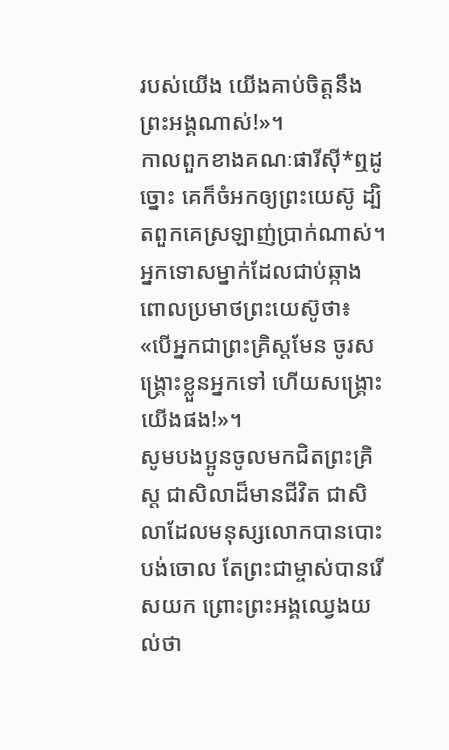របស់យើង យើងគាប់ចិត្តនឹងព្រះអង្គណាស់!»។
កាលពួកខាងគណៈផារីស៊ី*ឮដូច្នោះ គេក៏ចំអកឲ្យព្រះយេស៊ូ ដ្បិតពួកគេស្រឡាញ់ប្រាក់ណាស់។
អ្នកទោសម្នាក់ដែលជាប់ឆ្កាងពោលប្រមាថព្រះយេស៊ូថា៖ «បើអ្នកជាព្រះគ្រិស្តមែន ចូរសង្គ្រោះខ្លួនអ្នកទៅ ហើយសង្គ្រោះយើងផង!»។
សូមបងប្អូនចូលមកជិតព្រះគ្រិស្ត ជាសិលាដ៏មានជីវិត ជាសិលាដែលមនុស្សលោកបានបោះបង់ចោល តែព្រះជាម្ចាស់បានរើសយក ព្រោះព្រះអង្គឈ្វេងយល់ថា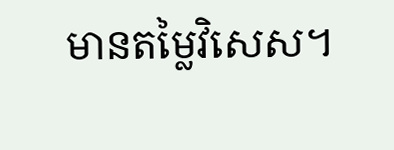មានតម្លៃវិសេស។